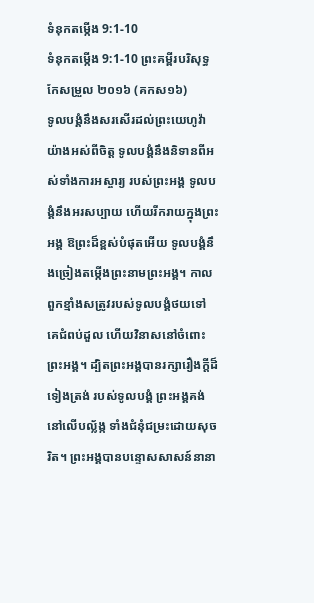ទំនុកតម្កើង 9:1-10
ទំនុកតម្កើង 9:1-10 ព្រះគម្ពីរបរិសុទ្ធកែសម្រួល ២០១៦ (គកស១៦)
ទូលបង្គំនឹងសរសើរដល់ព្រះយេហូវ៉ាយ៉ាងអស់ពីចិត្ត ទូលបង្គំនឹងនិទានពីអស់ទាំងការអស្ចារ្យ របស់ព្រះអង្គ ទូលបង្គំនឹងអរសប្បាយ ហើយរីករាយក្នុងព្រះអង្គ ឱព្រះដ៏ខ្ពស់បំផុតអើយ ទូលបង្គំនឹងច្រៀងតម្កើងព្រះនាមព្រះអង្គ។ កាលពួកខ្មាំងសត្រូវរបស់ទូលបង្គំថយទៅ គេជំពប់ដួល ហើយវិនាសនៅចំពោះព្រះអង្គ។ ដ្បិតព្រះអង្គបានរក្សារឿងក្ដីដ៏ទៀងត្រង់ របស់ទូលបង្គំ ព្រះអង្គគង់នៅលើបល្ល័ង្ក ទាំងជំនុំជម្រះដោយសុចរិត។ ព្រះអង្គបានបន្ទោសសាសន៍នានា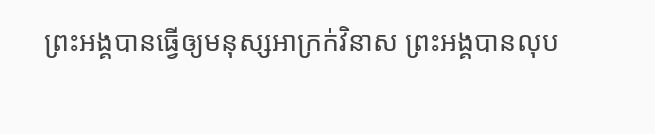ព្រះអង្គបានធ្វើឲ្យមនុស្សអាក្រក់វិនាស ព្រះអង្គបានលុប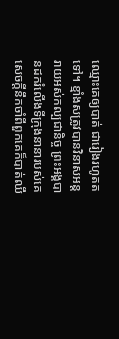ឈ្មោះគេឲ្យបាត់ ជារៀងរហូតតទៅ។ ខ្មាំងសត្រូវបានវិនាសអន្តរាយអស់កល្បជានិច្ច ព្រះអង្គបានដករំលើងទីក្រុងនានារបស់គេ សេចក្ដីនឹកចាំពីពួកគេក៏បាត់ឈឹ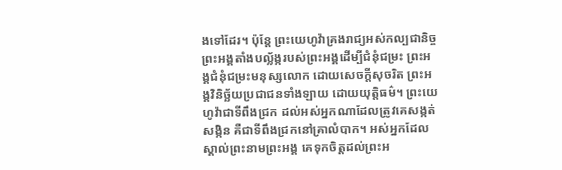ងទៅដែរ។ ប៉ុន្តែ ព្រះយេហូវ៉ាគ្រងរាជ្យអស់កល្បជានិច្ច ព្រះអង្គតាំងបល្ល័ង្ករបស់ព្រះអង្គដើម្បីជំនុំជម្រះ ព្រះអង្គជំនុំជម្រះមនុស្សលោក ដោយសេចក្ដីសុចរិត ព្រះអង្គវិនិច្ឆ័យប្រជាជនទាំងឡាយ ដោយយុត្តិធម៌។ ព្រះយេហូវ៉ាជាទីពឹងជ្រក ដល់អស់អ្នកណាដែលត្រូវគេសង្កត់សង្កិន គឺជាទីពឹងជ្រកនៅគ្រាលំបាក។ អស់អ្នកដែលស្គាល់ព្រះនាមព្រះអង្គ គេទុកចិត្តដល់ព្រះអ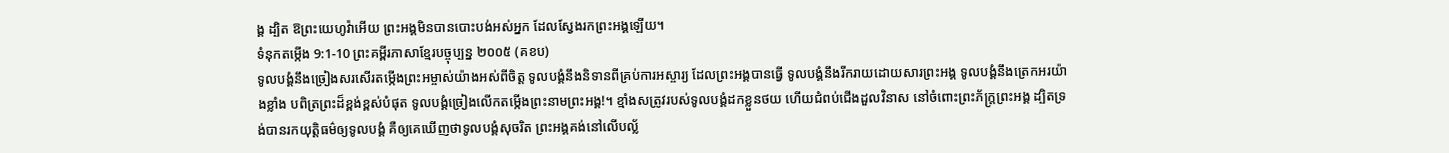ង្គ ដ្បិត ឱព្រះយេហូវ៉ាអើយ ព្រះអង្គមិនបានបោះបង់អស់អ្នក ដែលស្វែងរកព្រះអង្គឡើយ។
ទំនុកតម្កើង 9:1-10 ព្រះគម្ពីរភាសាខ្មែរបច្ចុប្បន្ន ២០០៥ (គខប)
ទូលបង្គំនឹងច្រៀងសរសើរតម្កើងព្រះអម្ចាស់យ៉ាងអស់ពីចិត្ត ទូលបង្គំនឹងនិទានពីគ្រប់ការអស្ចារ្យ ដែលព្រះអង្គបានធ្វើ ទូលបង្គំនឹងរីករាយដោយសារព្រះអង្គ ទូលបង្គំនឹងត្រេកអរយ៉ាងខ្លាំង បពិត្រព្រះដ៏ខ្ពង់ខ្ពស់បំផុត ទូលបង្គំច្រៀងលើកតម្កើងព្រះនាមព្រះអង្គ!។ ខ្មាំងសត្រូវរបស់ទូលបង្គំដកខ្លួនថយ ហើយជំពប់ជើងដួលវិនាស នៅចំពោះព្រះភ័ក្ត្រព្រះអង្គ ដ្បិតទ្រង់បានរកយុត្តិធម៌ឲ្យទូលបង្គំ គឺឲ្យគេឃើញថាទូលបង្គំសុចរិត ព្រះអង្គគង់នៅលើបល្ល័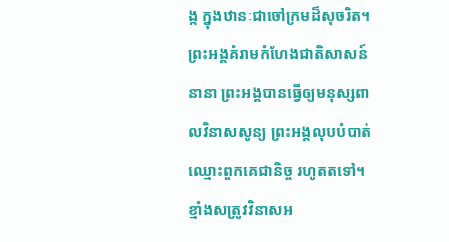ង្ក ក្នុងឋានៈជាចៅក្រមដ៏សុចរិត។ ព្រះអង្គគំរាមកំហែងជាតិសាសន៍នានា ព្រះអង្គបានធ្វើឲ្យមនុស្សពាលវិនាសសូន្យ ព្រះអង្គលុបបំបាត់ឈ្មោះពួកគេជានិច្ច រហូតតទៅ។ ខ្មាំងសត្រូវវិនាសអ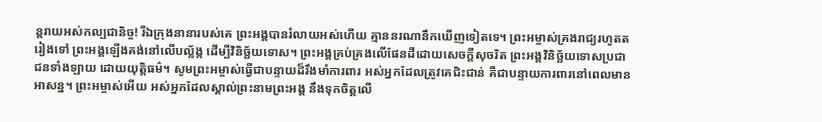ន្តរាយអស់កល្បជានិច្ច! រីឯក្រុងនានារបស់គេ ព្រះអង្គបានរំលាយអស់ហើយ គ្មាននរណានឹកឃើញទៀតទេ។ ព្រះអម្ចាស់គ្រងរាជ្យរហូតតរៀងទៅ ព្រះអង្គឡើងគង់នៅលើបល្ល័ង្ក ដើម្បីវិនិច្ឆ័យទោស។ ព្រះអង្គគ្រប់គ្រងលើផែនដីដោយសេចក្ដីសុចរិត ព្រះអង្គវិនិច្ឆ័យទោសប្រជាជនទាំងឡាយ ដោយយុត្តិធម៌។ សូមព្រះអម្ចាស់ធ្វើជាបន្ទាយដ៏រឹងមាំការពារ អស់អ្នកដែលត្រូវគេជិះជាន់ គឺជាបន្ទាយការពារនៅពេលមានអាសន្ន។ ព្រះអម្ចាស់អើយ អស់អ្នកដែលស្គាល់ព្រះនាមព្រះអង្គ នឹងទុកចិត្តលើ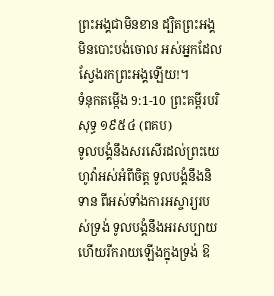ព្រះអង្គជាមិនខាន ដ្បិតព្រះអង្គមិនបោះបង់ចោល អស់អ្នកដែលស្វែងរកព្រះអង្គឡើយ!។
ទំនុកតម្កើង 9:1-10 ព្រះគម្ពីរបរិសុទ្ធ ១៩៥៤ (ពគប)
ទូលបង្គំនឹងសរសើរដល់ព្រះយេហូវ៉ាអស់អំពីចិត្ត ទូលបង្គំនឹងនិទាន ពីអស់ទាំងការអស្ចារ្យរបស់ទ្រង់ ទូលបង្គំនឹងអរសប្បាយ ហើយរីករាយឡើងក្នុងទ្រង់ ឱ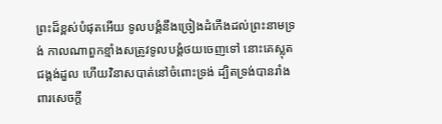ព្រះដ៏ខ្ពស់បំផុតអើយ ទូលបង្គំនឹងច្រៀងដំកើងដល់ព្រះនាមទ្រង់ កាលណាពួកខ្មាំងសត្រូវទូលបង្គំថយចេញទៅ នោះគេស្លុតជង្គង់ដួល ហើយវិនាសបាត់នៅចំពោះទ្រង់ ដ្បិតទ្រង់បានរាំងពារសេចក្ដី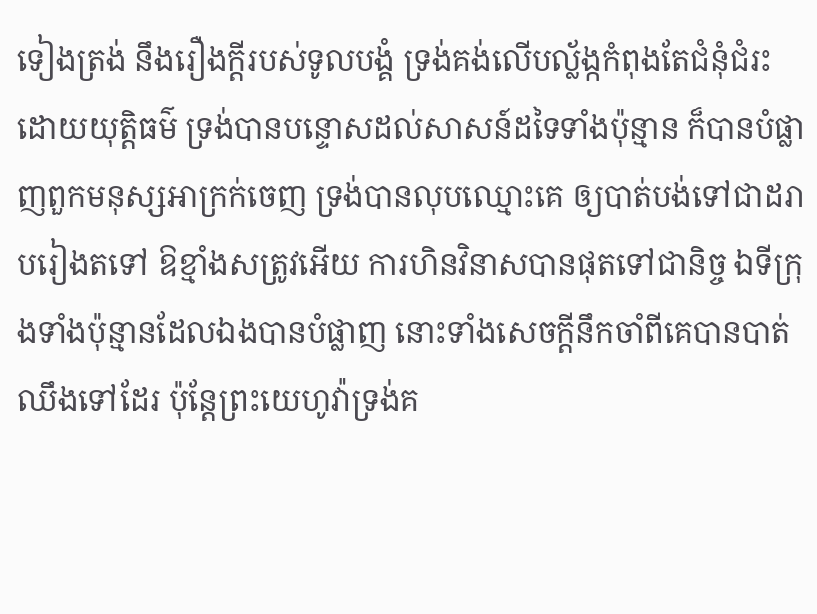ទៀងត្រង់ នឹងរឿងក្តីរបស់ទូលបង្គំ ទ្រង់គង់លើបល្ល័ង្កកំពុងតែជំនុំជំរះដោយយុត្តិធម៌ ទ្រង់បានបន្ទោសដល់សាសន៍ដទៃទាំងប៉ុន្មាន ក៏បានបំផ្លាញពួកមនុស្សអាក្រក់ចេញ ទ្រង់បានលុបឈ្មោះគេ ឲ្យបាត់បង់ទៅជាដរាបរៀងតទៅ ឱខ្មាំងសត្រូវអើយ ការហិនវិនាសបានផុតទៅជានិច្ច ឯទីក្រុងទាំងប៉ុន្មានដែលឯងបានបំផ្លាញ នោះទាំងសេចក្ដីនឹកចាំពីគេបានបាត់ឈឹងទៅដែរ ប៉ុន្តែព្រះយេហូវ៉ាទ្រង់គ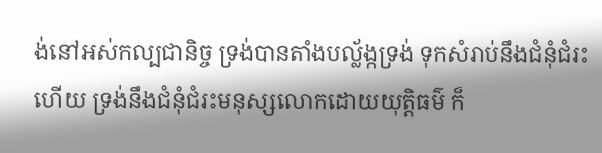ង់នៅអស់កល្បជានិច្ច ទ្រង់បានតាំងបល្ល័ង្កទ្រង់ ទុកសំរាប់នឹងជំនុំជំរះហើយ ទ្រង់នឹងជំនុំជំរះមនុស្សលោកដោយយុត្តិធម៌ ក៏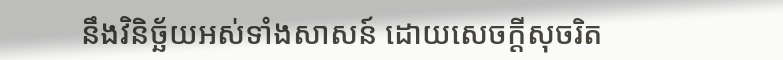នឹងវិនិច្ឆ័យអស់ទាំងសាសន៍ ដោយសេចក្ដីសុចរិត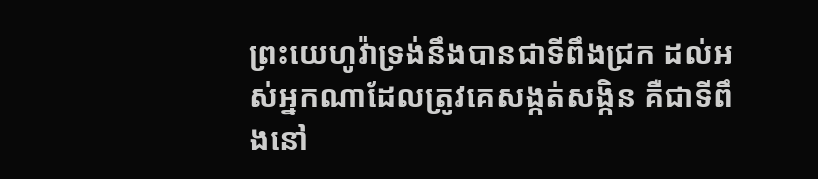ព្រះយេហូវ៉ាទ្រង់នឹងបានជាទីពឹងជ្រក ដល់អស់អ្នកណាដែលត្រូវគេសង្កត់សង្កិន គឺជាទីពឹងនៅ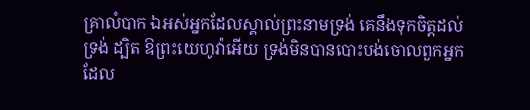គ្រាលំបាក ឯអស់អ្នកដែលស្គាល់ព្រះនាមទ្រង់ គេនឹងទុកចិត្តដល់ទ្រង់ ដ្បិត ឱព្រះយេហូវ៉ាអើយ ទ្រង់មិនបានបោះបង់ចោលពួកអ្នក ដែល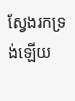ស្វែងរកទ្រង់ឡើយ